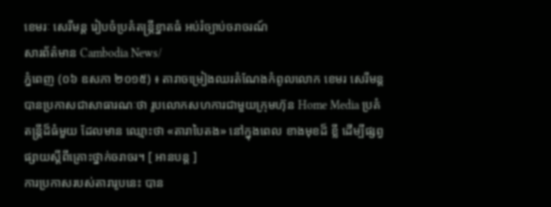ខេមរៈ សេរីមន្ត រៀបចំប្រគំតន្ត្រីខ្នាតធំ អប់រំច្បាប់ចរាចរណ៍
សារព័ត៌មាន Cambodia News/
ភ្នំពេញ (០៦ ឧសភា ២០១៥) ៖ តារាចម្រៀងឈរតំណែងកំពូលលោក ខេមរ សេរីមន្ត បានប្រកាសជាសាធារណៈថា រូបលោកសហការជាមួយក្រុមហ៊ុន Home Media ប្រគំតន្ត្រីដ៏ធំមួយ ដែលមាន ឈ្មោះថា «តារាបៃតង» នៅក្នុងពេល ខាងមុខដ៏ ខ្លី ដើម្បីផ្សព្វផ្សាយស្តីពីគ្រោះថ្នាក់ចរាចរ។ [ អានបន្ត ]
ការប្រកាសរបស់តារារូបនេះ បាន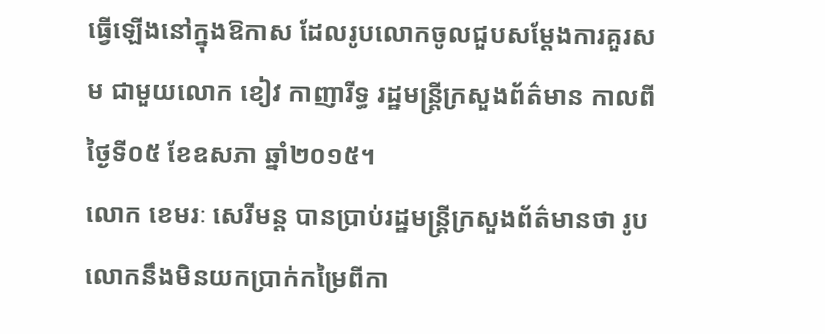ធ្វើឡើងនៅក្នុងឱកាស ដែលរូបលោកចូលជួបសម្តែងការគួរសម ជាមួយលោក ខៀវ កាញារីទ្ធ រដ្ឋមន្ត្រីក្រសួងព័ត៌មាន កាលពីថ្ងៃទី០៥ ខែឧសភា ឆ្នាំ២០១៥។
លោក ខេមរៈ សេរីមន្ត បានប្រាប់រដ្ឋមន្ត្រីក្រសួងព័ត៌មានថា រូបលោកនឹងមិនយកប្រាក់កម្រៃពីកា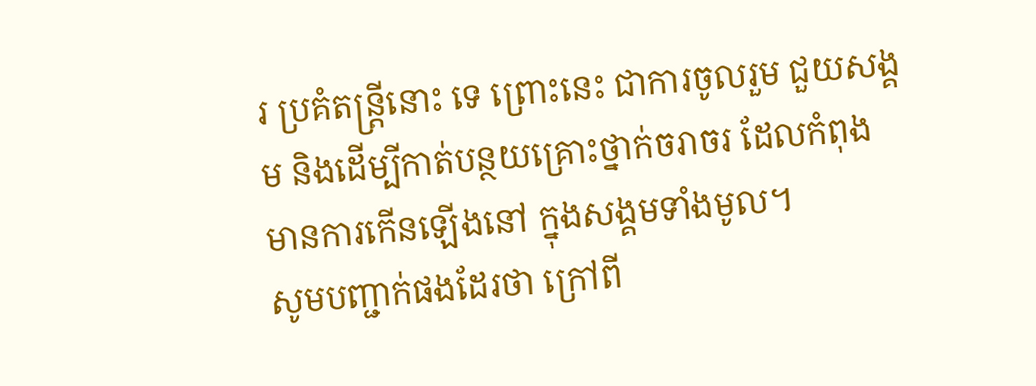រ ប្រគំតន្ត្រីនោះ ទេ ព្រោះនេះ ជាការចូលរួម ជួយសង្គម និងដើម្បីកាត់បន្ថយគ្រោះថ្នាក់ចរាចរ ដែលកំពុង មានការកើនឡើងនៅ ក្នុងសង្គមទាំងមូល។
សូមបញ្ជាក់ផងដែរថា ក្រៅពី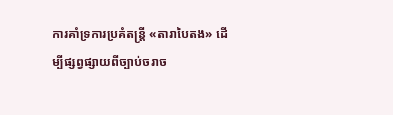ការគាំទ្រការប្រគំតន្រ្តី «តារាបៃតង» ដើម្បីផ្សព្វផ្សាយពីច្បាប់ចរាច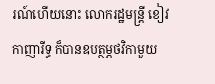រណ៍ហើយនោះ លោករដ្ឋមន្រ្តី ខៀវ កាញារីទ្ធ ក៏បានឧបត្ថម្ភថវិកាមួយ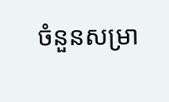ចំនួនសម្រា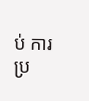ប់ ការប្រ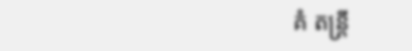គំ តន្រ្តី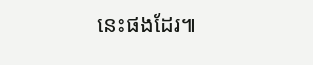នេះផងដែរ៕